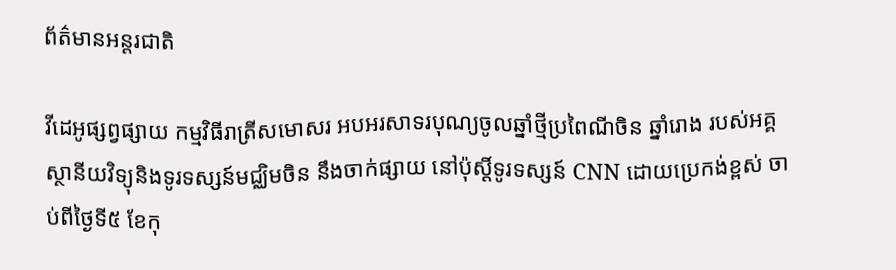ព័ត៌មានអន្តរជាតិ

វីដេអូផ្សព្វផ្សាយ កម្មវិធីរាត្រីសមោសរ អបអរសាទរបុណ្យចូលឆ្នាំថ្មីប្រពៃណីចិន ឆ្នាំរោង របស់អគ្គស្ថានីយវិទ្យុនិងទូរទស្សន៍មជ្ឈិមចិន នឹងចាក់ផ្សាយ នៅប៉ុស្តិ៍ទូរទស្សន៍ CNN ដោយប្រេកង់ខ្ពស់ ចាប់ពីថ្ងៃទី៥ ខែកុ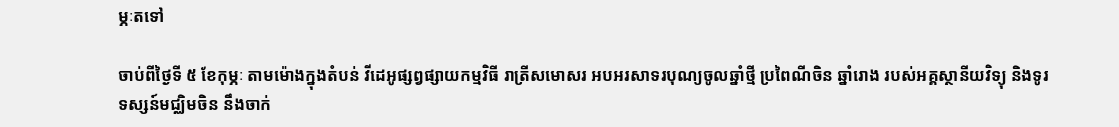ម្ភៈតទៅ

ចាប់ពីថ្ងៃទី ៥ ខែកុម្ភៈ តាមម៉ោងក្នុងតំបន់ វីដេអូផ្សព្វផ្សាយកម្មវិធី រាត្រីសមោសរ អបអរសាទរបុណ្យចូលឆ្នាំថ្មី ប្រពៃណីចិន ឆ្នាំរោង របស់អគ្គស្ថានីយវិទ្យុ និងទូរទស្សន៍មជ្ឈិមចិន នឹងចាក់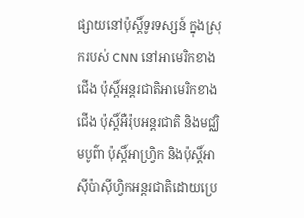ផ្សាយនៅប៉ុស្តិ៍ទូរទស្សន៍ ក្នុងស្រុករបស់ CNN នៅអាមេរិកខាងជើង ប៉ុស្តិ៍អន្តរជាតិអាមេរិកខាងជើង ប៉ុស្តិ៍អឺរ៉ុបអន្តរជាតិ និងមជ្ឈិមបូព៌ា ប៉ុស្តិ៍អាហ្វ្រិក និងប៉ុស្តិ៍អាស៊ីប៉ាស៊ីហ្វិកអន្តរជាតិដោយប្រេ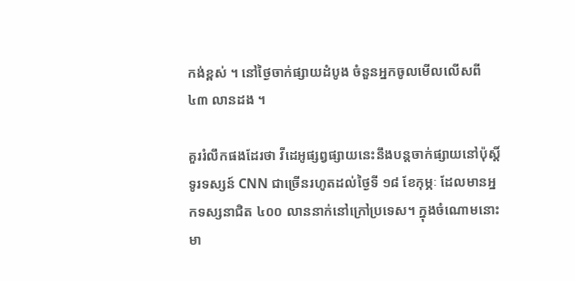កង់ខ្ពស់ ។ នៅថ្ងៃចាក់ផ្សាយដំបូង ចំនួនអ្នកចូលមើលលើសពី ៤៣ លានដង ។

គួររំលឹកផងដែរថា វីដេអូផ្សព្វផ្សាយនេះនឹងបន្តចាក់ផ្សាយនៅប៉ុស្តិ៍ទូរទស្សន៍ CNN ជាច្រើនរហូតដល់ថ្ងៃទី ១៨ ខែកុម្ភៈ ដែលមានអ្នកទស្សនាជិត ៤០០ លាននាក់នៅក្រៅប្រទេស។ ក្នុងចំណោមនោះ មា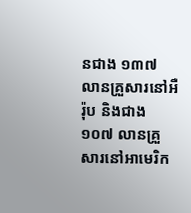នជាង ១៣៧ លានគ្រួសារនៅអឺរ៉ុប និងជាង ១០៧ លានគ្រួសារនៅអាមេរិក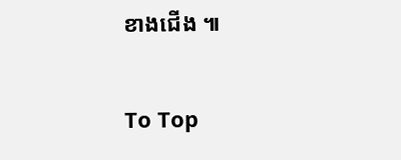ខាងជើង ៕

To Top